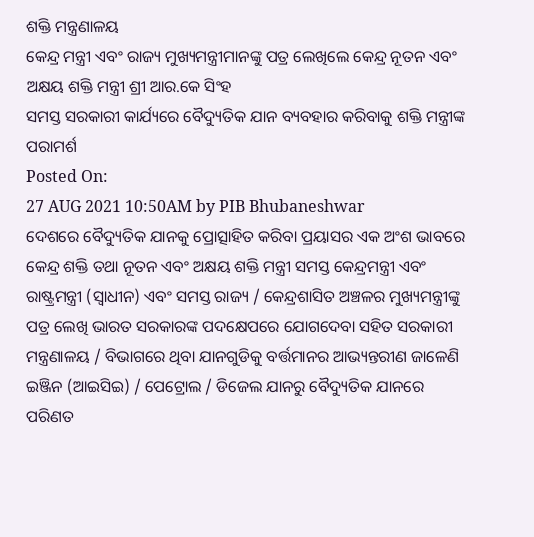ଶକ୍ତି ମନ୍ତ୍ରଣାଳୟ
କେନ୍ଦ୍ର ମନ୍ତ୍ରୀ ଏବଂ ରାଜ୍ୟ ମୁଖ୍ୟମନ୍ତ୍ରୀମାନଙ୍କୁ ପତ୍ର ଲେଖିଲେ କେନ୍ଦ୍ର ନୂତନ ଏବଂ ଅକ୍ଷୟ ଶକ୍ତି ମନ୍ତ୍ରୀ ଶ୍ରୀ ଆର.କେ ସିଂହ
ସମସ୍ତ ସରକାରୀ କାର୍ଯ୍ୟରେ ବୈଦ୍ୟୁତିକ ଯାନ ବ୍ୟବହାର କରିବାକୁ ଶକ୍ତି ମନ୍ତ୍ରୀଙ୍କ ପରାମର୍ଶ
Posted On:
27 AUG 2021 10:50AM by PIB Bhubaneshwar
ଦେଶରେ ବୈଦ୍ୟୁତିକ ଯାନକୁ ପ୍ରୋତ୍ସାହିତ କରିବା ପ୍ରୟାସର ଏକ ଅଂଶ ଭାବରେ କେନ୍ଦ୍ର ଶକ୍ତି ତଥା ନୂତନ ଏବଂ ଅକ୍ଷୟ ଶକ୍ତି ମନ୍ତ୍ରୀ ସମସ୍ତ କେନ୍ଦ୍ରମନ୍ତ୍ରୀ ଏବଂ ରାଷ୍ଟ୍ରମନ୍ତ୍ରୀ (ସ୍ୱାଧୀନ) ଏବଂ ସମସ୍ତ ରାଜ୍ୟ / କେନ୍ଦ୍ରଶାସିତ ଅଞ୍ଚଳର ମୁଖ୍ୟମନ୍ତ୍ରୀଙ୍କୁ ପତ୍ର ଲେଖି ଭାରତ ସରକାରଙ୍କ ପଦକ୍ଷେପରେ ଯୋଗଦେବା ସହିତ ସରକାରୀ ମନ୍ତ୍ରଣାଳୟ / ବିଭାଗରେ ଥିବା ଯାନଗୁଡିକୁ ବର୍ତ୍ତମାନର ଆଭ୍ୟନ୍ତରୀଣ ଜାଳେଣି ଇଞ୍ଜିନ (ଆଇସିଇ) / ପେଟ୍ରୋଲ / ଡିଜେଲ ଯାନରୁ ବୈଦ୍ୟୁତିକ ଯାନରେ ପରିଣତ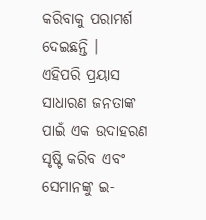କରିବାକୁ ପରାମର୍ଶ ଦେଇଛନ୍ତି ।
ଏହିପରି ପ୍ରୟାସ ସାଧାରଣ ଜନତାଙ୍କ ପାଇଁ ଏକ ଉଦାହରଣ ସୃଷ୍ଟି କରିବ ଏବଂ ସେମାନଙ୍କୁ ଇ-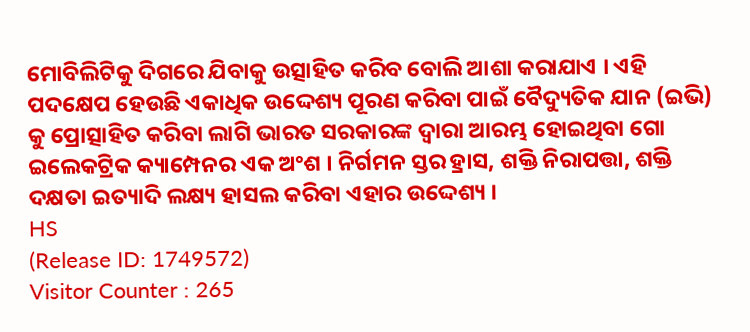ମୋବିଲିଟିକୁ ଦିଗରେ ଯିବାକୁ ଉତ୍ସାହିତ କରିବ ବୋଲି ଆଶା କରାଯାଏ । ଏହି ପଦକ୍ଷେପ ହେଉଛି ଏକାଧିକ ଉଦ୍ଦେଶ୍ୟ ପୂରଣ କରିବା ପାଇଁ ବୈଦ୍ୟୁତିକ ଯାନ (ଇଭି) କୁ ପ୍ରୋତ୍ସାହିତ କରିବା ଲାଗି ଭାରତ ସରକାରଙ୍କ ଦ୍ୱାରା ଆରମ୍ଭ ହୋଇଥିବା ଗୋ ଇଲେକଟ୍ରିକ କ୍ୟାମ୍ପେନର ଏକ ଅଂଶ । ନିର୍ଗମନ ସ୍ତର ହ୍ରାସ, ଶକ୍ତି ନିରାପତ୍ତା, ଶକ୍ତି ଦକ୍ଷତା ଇତ୍ୟାଦି ଲକ୍ଷ୍ୟ ହାସଲ କରିବା ଏହାର ଉଦ୍ଦେଶ୍ୟ ।
HS
(Release ID: 1749572)
Visitor Counter : 265